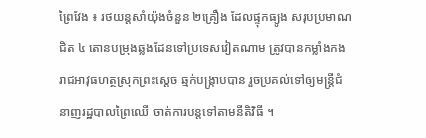ព្រៃវែង ៖ រថយន្តសាំយ៉ុងចំនួន ២គ្រឿង ដែលផ្ទុកធ្យូង សរុបប្រមាណជិត ៤ តោនបម្រុងឆ្លងដែនទៅប្រទេសវៀតណាម ត្រូវបានកម្លាំងកងរាជអាវុធហត្ថស្រុកព្រះស្ដេច ឆ្មក់បង្ក្រាបបាន រួចប្រគល់ទៅឲ្យមន្ត្រីជំនាញរដ្ឋបាលព្រៃឈើ ចាត់ការបន្តទៅតាមនីតិវិធី ។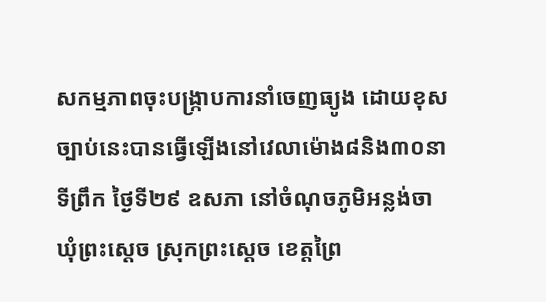សកម្មភាពចុះបង្ក្រាបការនាំចេញធ្យូង ដោយខុសច្បាប់នេះបានធ្វើឡើងនៅវេលាម៉ោង៨និង៣០នាទីព្រឹក ថ្ងៃទី២៩ ឧសភា នៅចំណុចភូមិអន្លង់ចា ឃុំព្រះស្ដេច ស្រុកព្រះស្ដេច ខេត្តព្រៃ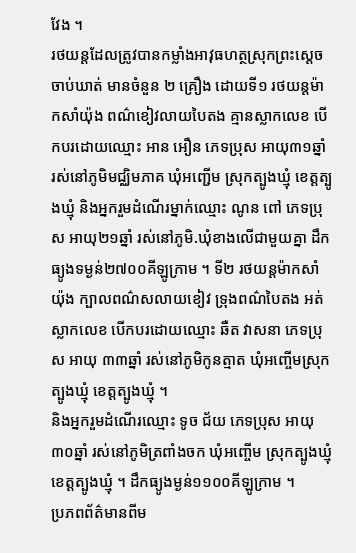វែង ។
រថយន្តដែលត្រូវបានកម្លាំងអាវុធហត្ថស្រុកព្រះស្ដេចចាប់ឃាត់ មានចំនួន ២ គ្រឿង ដោយទី១ រថយន្តម៉ាកសាំយ៉ុង ពណ៌ខៀវលាយបៃតង គ្មានស្លាកលេខ បើកបរដោយឈ្មោះ អាន អឿន ភេទប្រុស អាយុ៣១ឆ្នាំ រស់នៅភូមិមជ្ឈិមភាគ ឃុំអញ្ជើម ស្រុកត្បូងឃ្មុំ ខេត្តត្បូងឃ្មុំ និងអ្នករួមដំណើរម្នាក់ឈ្មោះ ណូន ពៅ ភេទប្រុស អាយុ២១ឆ្នាំ រស់នៅភូមិ.ឃុំខាងលើជាមួយគ្នា ដឹកធ្យូងទម្ងន់២៧០០គីឡូក្រាម ។ ទី២ រថយន្តម៉ាកសាំយ៉ុង ក្បាលពណ៌សលាយខៀវ ទ្រុងពណ៌បៃតង អត់ស្លាកលេខ បើកបរដោយឈ្មោះ ឆឺត វាសនា ភេទប្រុស អាយុ ៣៣ឆ្នាំ រស់នៅភូមិកូនត្មាត ឃុំអញ្ចើមស្រុកត្បូងឃ្មុំ ខេត្តត្បូងឃ្មុំ ។
និងអ្នករួមដំណើរឈ្មោះ ទូច ជ័យ ភេទប្រុស អាយុ៣០ឆ្នាំ រស់នៅភូមិត្រពាំងចក ឃុំអញ្ចើម ស្រុកត្បូងឃ្មុំ ខេត្តត្បូងឃ្មុំ ។ ដឹកធ្យូងម្ងន់១១០០គីឡូក្រាម ។
ប្រភពព័ត៌មានពីម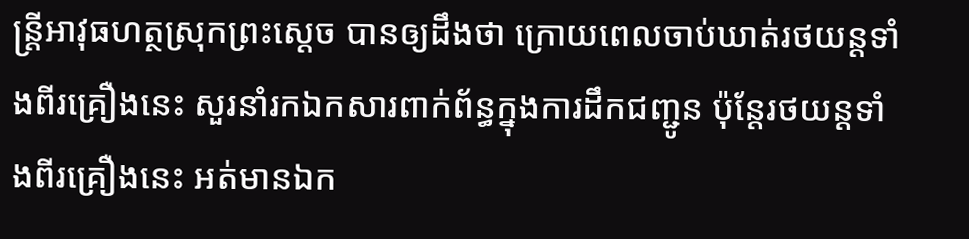ន្ត្រីអាវុធហត្ថស្រុកព្រះស្ដេច បានឲ្យដឹងថា ក្រោយពេលចាប់ឃាត់រថយន្តទាំងពីរគ្រឿងនេះ សួរនាំរកឯកសារពាក់ព័ន្ធក្នុងការដឹកជញ្ជូន ប៉ុន្តែរថយន្តទាំងពីរគ្រឿងនេះ អត់មានឯក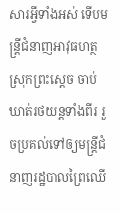សារអ្វីទាំងអស់ ទើបមន្ត្រីជំនាញអាវុធហត្ថស្រុកព្រះស្ដេច ចាប់ឃាត់រថយន្តទាំងពីរ រួចប្រគល់ទៅឲ្យមន្ត្រីជំនាញរដ្ឋបាលព្រៃឈើ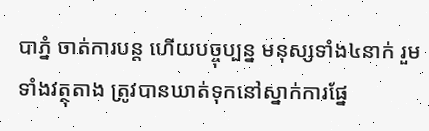បាភ្នំ ចាត់ការបន្ត ហើយបច្ចុប្បន្ន មនុស្សទាំង៤នាក់ រួមទាំងវត្ថុតាង ត្រូវបានឃាត់ទុកនៅស្នាក់ការផ្នែ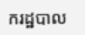ករដ្ឋបាល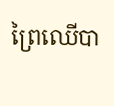ព្រៃឈើបា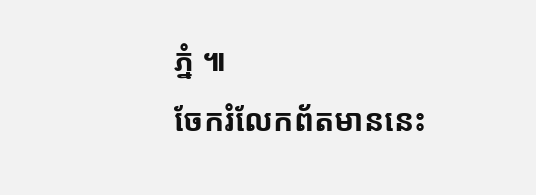ភ្នំ ៕
ចែករំលែកព័តមាននេះ